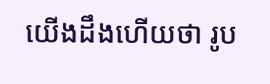យើងដឹងហើយថា រូប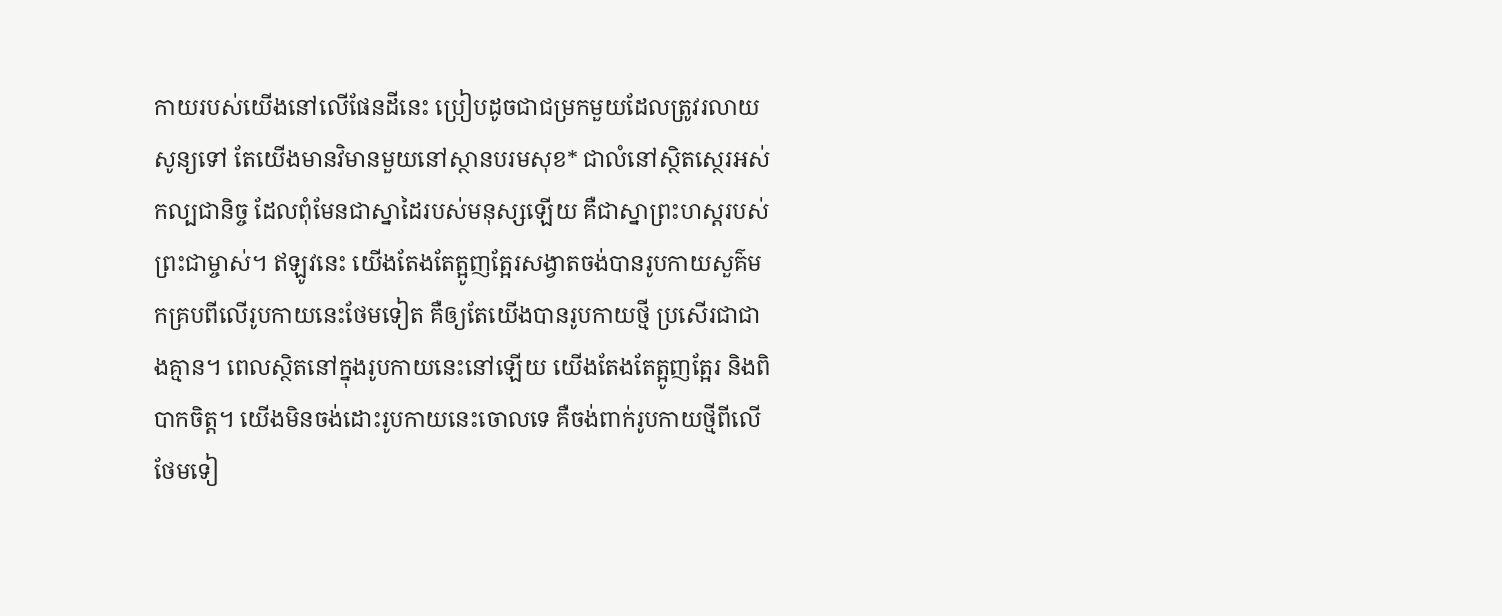កាយរបស់យើងនៅលើផែនដីនេះ ប្រៀបដូចជាជម្រកមួយដែលត្រូវរលាយសូន្យទៅ តែយើងមានវិមានមួយនៅស្ថានបរមសុខ* ជាលំនៅស្ថិតស្ថេរអស់កល្បជានិច្ច ដែលពុំមែនជាស្នាដៃរបស់មនុស្សឡើយ គឺជាស្នាព្រះហស្ដរបស់ព្រះជាម្ចាស់។ ឥឡូវនេះ យើងតែងតែត្អូញត្អែរសង្វាតចង់បានរូបកាយសួគ៌មកគ្របពីលើរូបកាយនេះថែមទៀត គឺឲ្យតែយើងបានរូបកាយថ្មី ប្រសើរជាជាងគ្មាន។ ពេលស្ថិតនៅក្នុងរូបកាយនេះនៅឡើយ យើងតែងតែត្អូញត្អែរ និងពិបាកចិត្ត។ យើងមិនចង់ដោះរូបកាយនេះចោលទេ គឺចង់ពាក់រូបកាយថ្មីពីលើថែមទៀ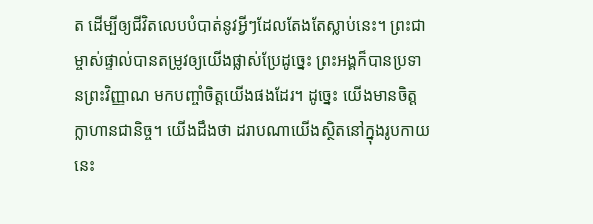ត ដើម្បីឲ្យជីវិតលេបបំបាត់នូវអ្វីៗដែលតែងតែស្លាប់នេះ។ ព្រះជាម្ចាស់ផ្ទាល់បានតម្រូវឲ្យយើងផ្លាស់ប្រែដូច្នេះ ព្រះអង្គក៏បានប្រទានព្រះវិញ្ញាណ មកបញ្ចាំចិត្តយើងផងដែរ។ ដូច្នេះ យើងមានចិត្តក្លាហានជានិច្ច។ យើងដឹងថា ដរាបណាយើងស្ថិតនៅក្នុងរូបកាយនេះ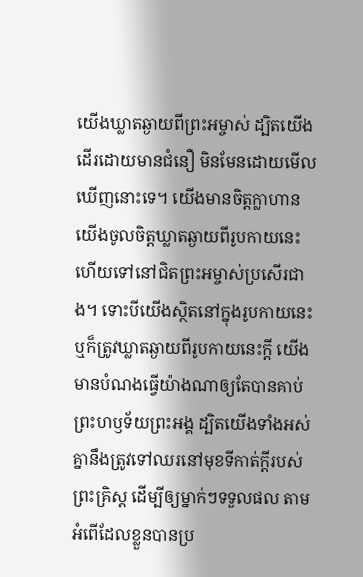យើងឃ្លាតឆ្ងាយពីព្រះអម្ចាស់ ដ្បិតយើងដើរដោយមានជំនឿ មិនមែនដោយមើលឃើញនោះទេ។ យើងមានចិត្តក្លាហាន យើងចូលចិត្តឃ្លាតឆ្ងាយពីរូបកាយនេះ ហើយទៅនៅជិតព្រះអម្ចាស់ប្រសើរជាង។ ទោះបីយើងស្ថិតនៅក្នុងរូបកាយនេះ ឬក៏ត្រូវឃ្លាតឆ្ងាយពីរូបកាយនេះក្ដី យើងមានបំណងធ្វើយ៉ាងណាឲ្យតែបានគាប់ព្រះហឫទ័យព្រះអង្គ ដ្បិតយើងទាំងអស់គ្នានឹងត្រូវទៅឈរនៅមុខទីកាត់ក្ដីរបស់ព្រះគ្រិស្ត ដើម្បីឲ្យម្នាក់ៗទទួលផល តាមអំពើដែលខ្លួនបានប្រ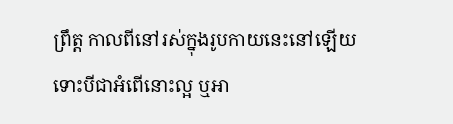ព្រឹត្ត កាលពីនៅរស់ក្នុងរូបកាយនេះនៅឡើយ ទោះបីជាអំពើនោះល្អ ឬអា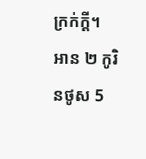ក្រក់ក្ដី។
អាន ២ កូរិនថូស 5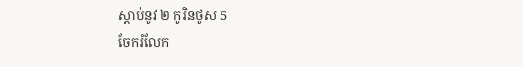ស្ដាប់នូវ ២ កូរិនថូស 5
ចែករំលែក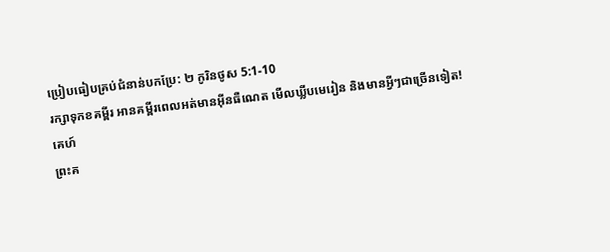ប្រៀបធៀបគ្រប់ជំនាន់បកប្រែ: ២ កូរិនថូស 5:1-10
រក្សាទុកខគម្ពីរ អានគម្ពីរពេលអត់មានអ៊ីនធឺណេត មើលឃ្លីបមេរៀន និងមានអ្វីៗជាច្រើនទៀត!
គេហ៍
ព្រះគ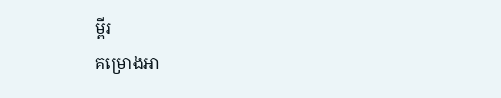ម្ពីរ
គម្រោងអា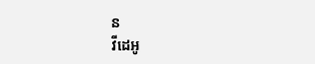ន
វីដេអូ